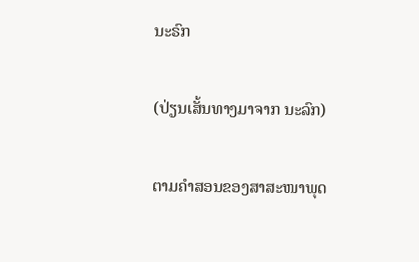ນະຣົກ

(ປ່ຽນເສັ້ນທາງມາຈາກ ນະລົກ)

ຕາມຄຳສອນຂອງສາສະໜາພຸດ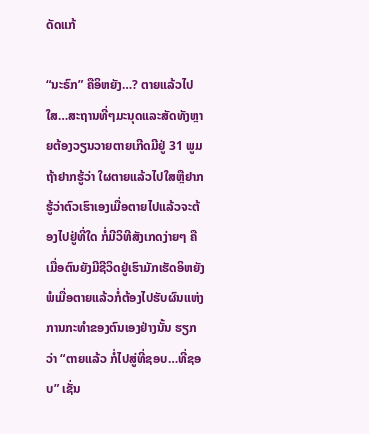ດັດແກ້

“ນະຣົກ” ຄືອິຫຍັງ…? ຕາຍແລ້ວໄປໃສ…ສະຖານທີ່ໆມະນຸດແລະສັດທັງຫຼາຍຕ້ອງວຽນວາຍຕາຍເກີດມີຢູ່ 31 ພູມ ຖ້າຢາກຮູ້ວ່າ ໃຜຕາຍແລ້ວໄປໃສຫຼືຢາກຮູ້ວ່າຕົວເຮົາເອງເມື່ອຕາຍໄປແລ້ວຈະຕ້ອງໄປຢູ່ທີ່ໃດ ກໍ່ມີວິທີສັງເກດງ່າຍໆ ຄື ເມື່ອຕົນຍັງມີຊີວິດຢູ່ເຮົາມັກເຮັດອິຫຍັງ ພໍເມື່ອຕາຍແລ້ວກໍ່ຕ້ອງໄປຮັບຜົນແຫ່ງການກະທໍາຂອງຕົນເອງຢ່າງນັ້ນ ຮຽກວ່າ “ຕາຍແລ້ວ ກໍ່ໄປສູ່ທີ່ຊອບ…ທີ່ຊອບ” ເຊັ່ນ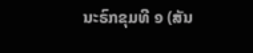ນະຣົກຂຸມທີ ໑ (ສັນ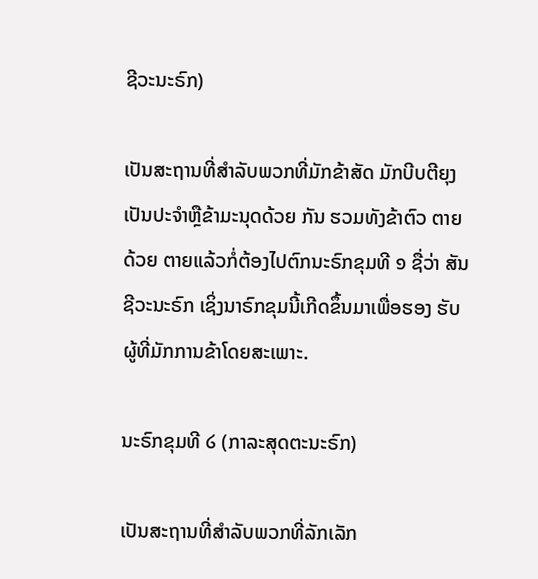ຊີວະນະຣົກ)

ເປັນສະຖານທີ່ສໍາລັບພວກທີ່ມັກຂ້າສັດ ມັກບີບຕີຍຸງເປັນປະຈໍາຫຼືຂ້າມະນຸດດ້ວຍ ກັນ ຮວມທັງຂ້າຕົວ ຕາຍດ້ວຍ ຕາຍແລ້ວກໍ່ຕ້ອງໄປຕົກນະຣົກຂຸມທີ ໑ ຊື່ວ່າ ສັນຊີວະນະຣົກ ເຊິ່ງນາຣົກຂຸມນີ້ເກີດຂຶ້ນມາເພື່ອຮອງ ຮັບຜູ້ທີ່ມັກການຂ້າໂດຍສະເພາະ.

ນະຣົກຂຸມທີ ໒ (ກາລະສຸດຕະນະຣົກ)

ເປັນສະຖານທີ່ສໍາລັບພວກທີ່ລັກເລັກ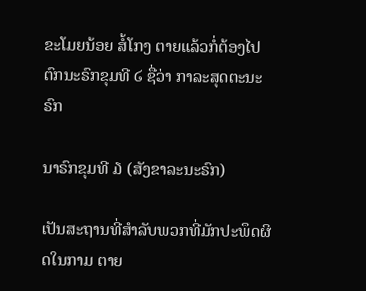ຂະໂມຍນ້ອຍ ສໍ້ໂກງ ຕາຍແລ້ວກໍ່ຕ້ອງໄປຕົກນະຣົກຂຸມທີ ໒ ຊື່ວ່າ ກາລະສຸດຕະນະຣົກ

ນາຣົກຂຸມທີ ໓ (ສັງຂາລະນະຣົກ)

ເປັນສະຖານທີ່ສໍາລັບພວກທີ່ມັກປະພຶດຜິດໃນກາມ ຕາຍ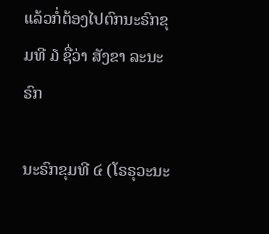ແລ້ວກໍ່ຕ້ອງໄປຕົກນະຣົກຂຸມທີ ໓ ຊື່ວ່າ ສັງຂາ ລະນະຣົກ

ນະຣົກຂຸມທີ ໔ (ໂຣຣຸວະນະ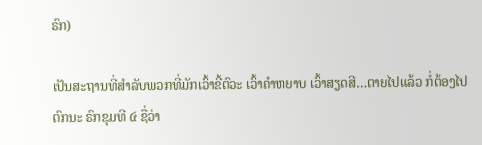ຣົກ)

ເປັນສະຖານທີ່ສໍາລັບພວກທີ່ມັກເວົ້າຂີ້ຕົວະ ເວົ້າຄໍາຫຍາບ ເວົ້າສຽດສີ…ຕາຍໄປແລ້ວ ກໍ່ຕ້ອງໄປຕົກນະ ຣົກຂຸມທີ ໔ ຊື່ວ່າ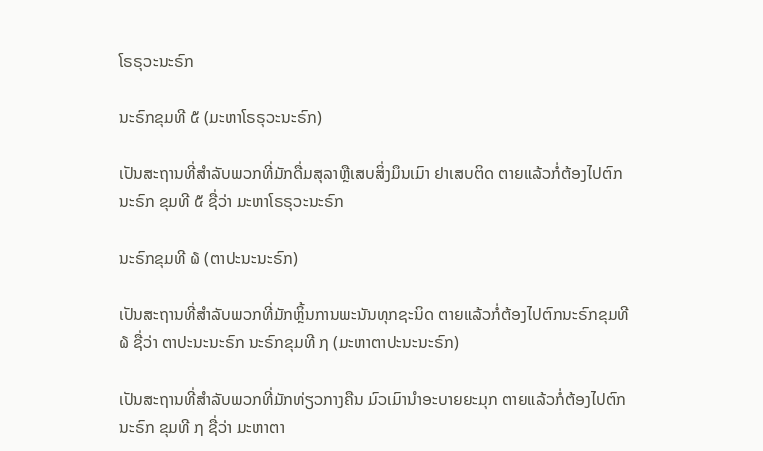ໂຣຣຸວະນະຣົກ

ນະຣົກຂຸມທີ ໕ (ມະຫາໂຣຣຸວະນະຣົກ)

ເປັນສະຖານທີ່ສໍາລັບພວກທີ່ມັກດື່ມສຸລາຫຼືເສບສິ່ງມຶນເມົາ ຢາເສບຕິດ ຕາຍແລ້ວກໍ່ຕ້ອງໄປຕົກນະຣົກ ຂຸມທີ ໕ ຊື່ວ່າ ມະຫາໂຣຣຸວະນະຣົກ

ນະຣົກຂຸມທີ ໖ (ຕາປະນະນະຣົກ)

ເປັນສະຖານທີ່ສໍາລັບພວກທີ່ມັກຫຼິ້ນການພະນັນທຸກຊະນິດ ຕາຍແລ້ວກໍ່ຕ້ອງໄປຕົກນະຣົກຂຸມທີ ໖ ຊື່ວ່າ ຕາປະນະນະຣົກ ນະຣົກຂຸມທີ ໗ (ມະຫາຕາປະນະນະຣົກ)

ເປັນສະຖານທີ່ສໍາລັບພວກທີ່ມັກທ່ຽວກາງຄືນ ມົວເມົານໍາອະບາຍຍະມຸກ ຕາຍແລ້ວກໍ່ຕ້ອງໄປຕົກນະຣົກ ຂຸມທີ ໗ ຊື່ວ່າ ມະຫາຕາ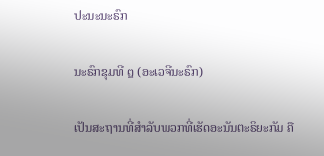ປະນະນະຣົກ

ນະຣົກຂຸມທີ ໘ (ອະເວຈີນະຣົກ)

ເປັນສະຖານທີ່ສໍາລັບພວກທີ່ເຮັດອະນັນຕະຣິຍະກັມ ຄື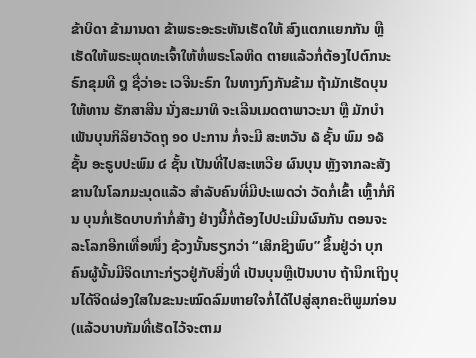ຂ້າບິດາ ຂ້າມານດາ ຂ້າພຣະອະຣະຫັນເຮັດໃຫ້ ສົງແຕກແຍກກັນ ຫຼື ເຮັດໃຫ້ພຣະພຸດທະເຈົ້າໃຫ້ຫໍ່ພຣະໂລຫິດ ຕາຍແລ້ວກໍ່ຕ້ອງໄປຕົກນະຣົກຂຸມທີ ໘ ຊື່ວ່າອະ ເວຈີນະຣົກ ໃນທາງກົງກັນຂ້າມ ຖ້າມັກເຮັດບຸນ ໃຫ້ທານ ຮັກສາສີນ ນັ່ງສະມາທິ ຈະເລີນເມດຕາພາວະນາ ຫຼື ມັກບໍາ ເພັນບຸນກິລິຍາວັດຖຸ ໑໐ ປະການ ກໍ່ຈະມີ ສະຫວັນ ໖ ຊັ້ນ ພົມ ໑໖ ຊັ້ນ ອະຣູບປະພົມ ໔ ຊັ້ນ ເປັນທີ່ໄປສະເຫວີຍ ຜົນບຸນ ຫຼັງຈາກລະສັງຂານໃນໂລກມະນຸດແລ້ວ ສໍາລັບຄົນທີ່ມີປະເພດວ່າ ວັດກໍ່ເຂົ້າ ເຫຼົ້າກໍ່ກິນ ບຸນກໍ່ເຮັດບາບກໍາກໍ່ສ້າງ ຢ່າງນີ້ກໍ່ຕ້ອງໄປປະເມີນຜົນກັນ ຕອນຈະລະໂລກອີກເທື່ອໜຶ່ງ ຊ້ວງນັ້ນຮຽກວ່າ “ເສິກຊິງພົບ” ຂຶ້ນຢູ່ວ່າ ບຸກຄົນຜູ້ນັ້ນມີຈິດເກາະກ່ຽວຢູ່ກັບສິ່ງທີ່ ເປັນບຸນຫຼືເປັນບາບ ຖ້ານຶກເຖິງບຸນໄດ້ຈິດຜ່ອງໃສໃນຂະນະໝົດລົມຫາຍໃຈກໍ່ໄດ້ໄປສູ່ສຸກຄະຕິພູມກ່ອນ (ແລ້ວບາບກັມທີ່ເຮັດໄວ້ຈະຕາມ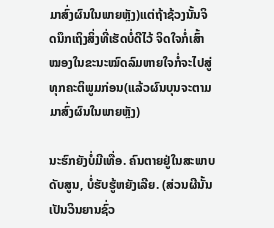ມາສົ່ງຜົນໃນພາຍຫຼັງ)ແຕ່ຖ້າຊ້ວງນັ້ນຈິດນຶກເຖິງສິ່ງທີ່ເຮັດບໍ່ດີໄວ້ ຈິດໃຈກໍ່ເສົ້າໝອງໃນຂະນະໝົດລົມຫາຍໃຈກໍ່ຈະໄປສູ່ທຸກຄະຕິພູມກ່ອນ(ແລ້ວຜົນບຸນຈະຕາມມາສົ່ງຜົນໃນພາຍຫຼັງ)

ນະຮົກຍັງບໍ່ມີເທື່ອ. ຄົນຕາຍຢູ່ໃນສະພາບດັບສູນ, ບໍ່ຮັບຮູ້ຫຍັງເລີຍ. (ສ່ວນຜີນັ້ນ ເປັນວິນຍານຊົ່ວ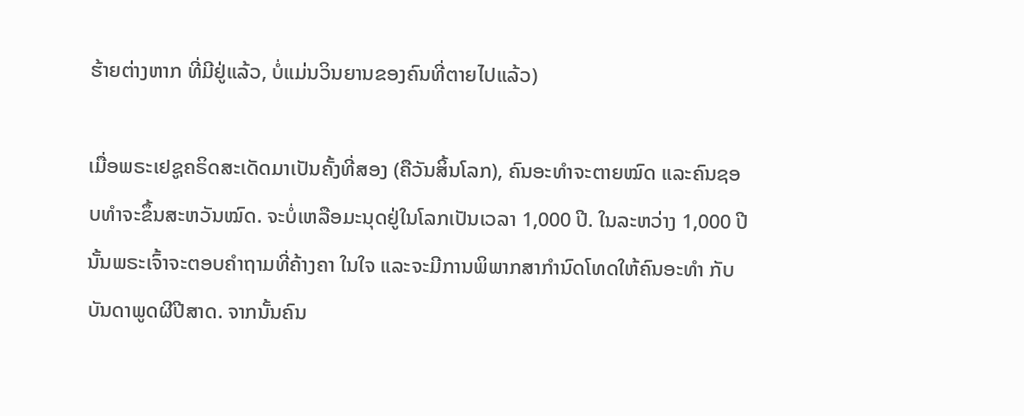ຮ້າຍຕ່າງຫາກ ທີ່ມີຢູ່ແລ້ວ, ບໍ່ແມ່ນວິນຍານຂອງຄົນທີ່ຕາຍໄປແລ້ວ)

ເມື່ອພຣະເຢຊູຄຣິດສະເດັດມາເປັນຄັ້ງທີ່ສອງ (ຄືວັນສິ້ນໂລກ), ຄົນອະທຳຈະຕາຍໝົດ ແລະຄົນຊອບທຳຈະຂຶ້ນສະຫວັນໝົດ. ຈະບໍ່ເຫລືອມະນຸດຢູ່ໃນໂລກເປັນເວລາ 1,000 ປີ. ໃນລະຫວ່າງ 1,000 ປີນັ້ນພຣະເຈົ້າຈະຕອບຄຳຖາມທີ່ຄ້າງຄາ ໃນໃຈ ແລະຈະມີການພິພາກສາກຳນົດໂທດໃຫ້ຄົນອະທຳ ກັບບັນດາພູດຜີປີສາດ. ຈາກນັ້ນຄົນ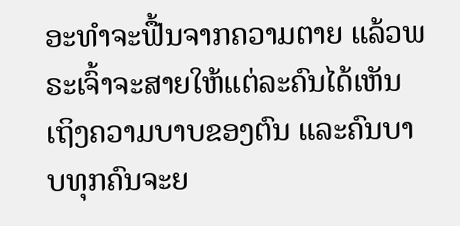ອະທຳຈະຟື້ນຈາກຄວາມຕາຍ ແລ້ວພຣະເຈົ້າຈະສາຍໃຫ້ແຕ່ລະຄົນໄດ້ເຫັນເຖິງຄວາມບາບຂອງຕົນ ແລະຄົນບາບທຸກຄົນຈະຍ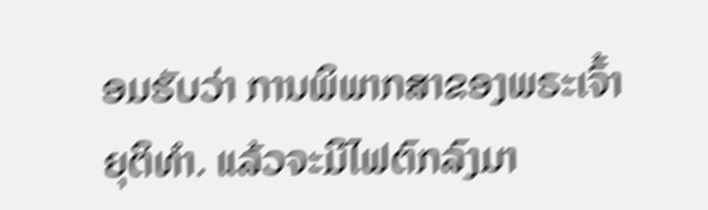ອມຮັບວ່າ ການພິພາກສາຂອງພຣະເຈົ້າຍຸຕິທຳ. ແລ້ວຈະມີໄຟຕົກລົງມາ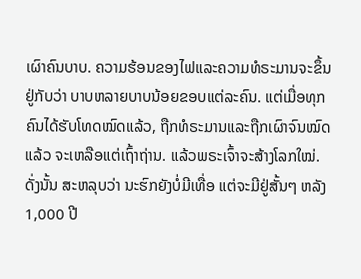ເຜົາຄົນບາບ. ຄວາມຮ້ອນຂອງໄຟແລະຄວາມທໍຣະມານຈະຂຶ້ນຢູ່ກັບວ່າ ບາບຫລາຍບາບນ້ອຍຂອບແຕ່ລະຄົນ. ແຕ່ເມື່ອທຸກຄົນໄດ້ຮັບໂທດໝົດແລ້ວ, ຖືກທໍຣະມານແລະຖືກເຜົາຈົນໝົດແລ້ວ ຈະເຫລືອແຕ່ເຖົ້າຖ່ານ. ແລ້ວພຣະເຈົ້າຈະສ້າງໂລກໃໝ່. ດັ່ງນັ້ນ ສະຫລຸບວ່າ ນະຮົກຍັງບໍ່ມີເທື່ອ ແຕ່ຈະມີຢູ່ສັ້ນໆ ຫລັງ 1,000 ປີ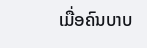ເມື່ອຄົນບາບ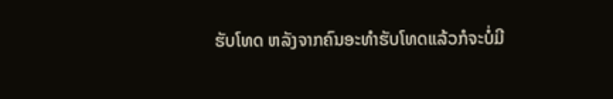ຮັບໂທດ ຫລັງຈາກຄົນອະທຳຮັບໂທດແລ້ວກໍຈະບໍ່ມີ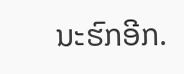ນະຮົກອີກ.